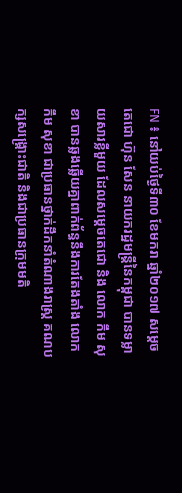FN ៖ នៅយប់ថ្ងៃទី៣០ ខែមករា ឆ្នាំ២០១៧ សម្តេចតេជោ ហ៊ុន សែន នាយករដ្ឋមន្រ្តីនៃកម្ពុជា បានទម្លាយសារខ្លីមួយ ដែលសម្តេចតេជោ និង លោក កឹម សុខា បានឆ្លងឆ្លើយគ្នាពាក់ព័ន្ធនឹងការតែងតាំង លោក កឹម សុខា ជាប្រធានថ្នាក់ដឹកនាំតំណាងរាស្រ្ត គណបក្សសង្រ្គោះជាតិ និងជាប្រធានក្រុមមតិ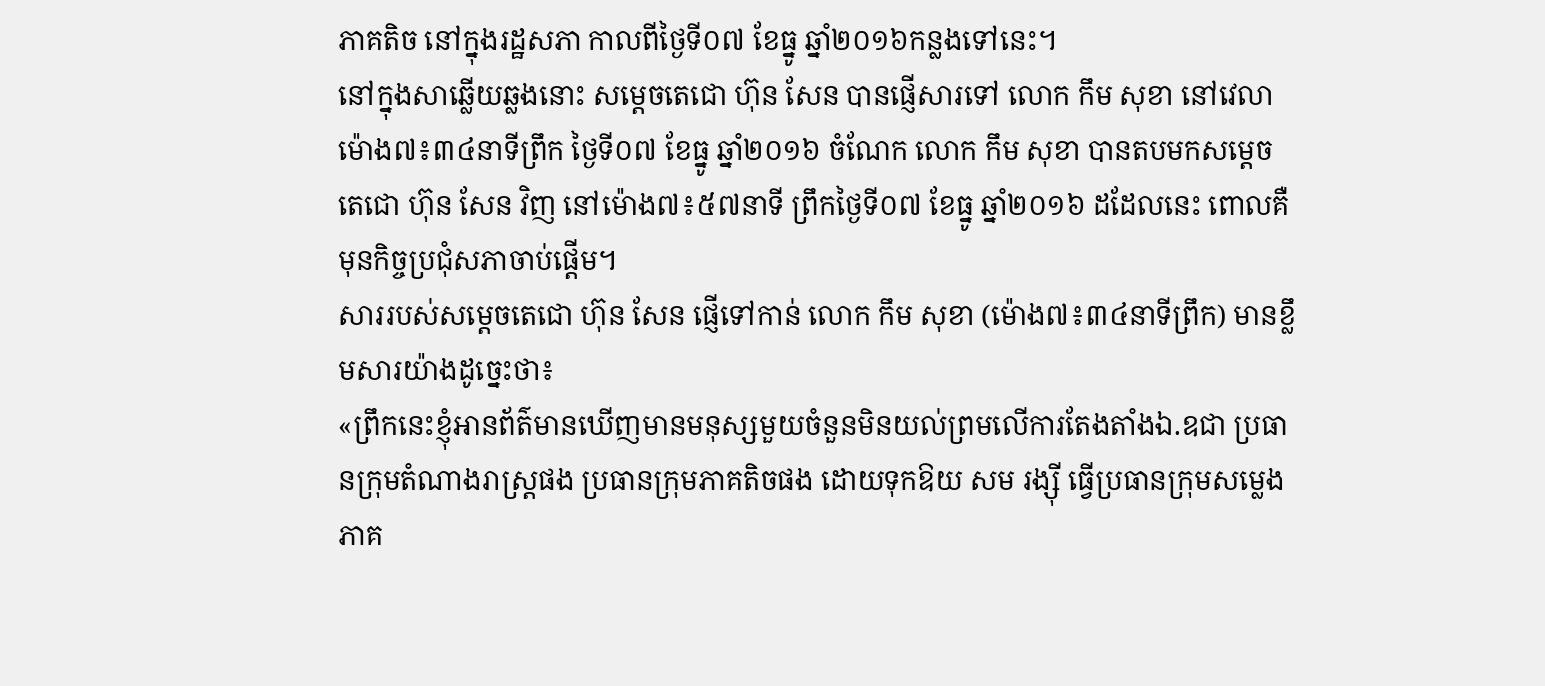ភាគតិច នៅក្នុងរដ្ឋសភា កាលពីថ្ងៃទី០៧ ខែធ្នូ ឆ្នាំ២០១៦កន្លងទៅនេះ។
នៅក្នុងសាឆ្លើយឆ្លងនោះ សម្តេចតេជោ ហ៊ុន សែន បានផ្ញើសារទៅ លោក កឹម សុខា នៅវេលាម៉ោង៧៖៣៤នាទីព្រឹក ថ្ងៃទី០៧ ខែធ្នូ ឆ្នាំ២០១៦ ចំណែក លោក កឹម សុខា បានតបមកសម្តេចតេជោ ហ៊ុន សែន វិញ នៅម៉ោង៧៖៥៧នាទី ព្រឹកថ្ងៃទី០៧ ខែធ្នូ ឆ្នាំ២០១៦ ដដែលនេះ ពោលគឺមុនកិច្ចប្រជុំសភាចាប់ផ្តើម។
សាររបស់សម្តេចតេជោ ហ៊ុន សែន ផ្ញើទៅកាន់ លោក កឹម សុខា (ម៉ោង៧៖៣៤នាទីព្រឹក) មានខ្លឹមសារយ៉ាងដូច្នេះថា៖
«ព្រឹកនេះខ្ញុំអានព័ត៌មានឃើញមានមនុស្សមួយចំនួនមិនយល់ព្រមលើការតែងតាំងឯ.ឧជា ប្រធានក្រុមតំណាងរាស្ត្រផង ប្រធានក្រុមភាគតិចផង ដោយទុកឱយ សម រង្សុី ធ្វើប្រធានក្រុមសម្លេងភាគ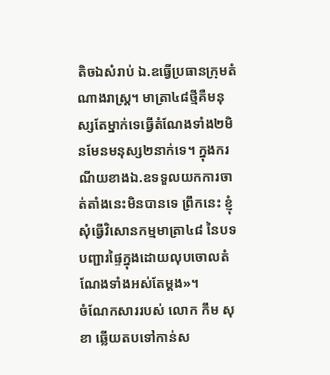តិចឯសំរាប់ ឯ.ឧធ្វើប្រធានក្រុមតំណាងរាស្ត្រ។ មាត្រា៤៨ថ្មីគឺមនុស្សតែម្នាក់ទេធ្វើតំណែងទាំង២មិនមែនមនុស្ស២នាក់ទេ។ ក្នុងករណីយខាងឯ.ឧទទួលយកការចាត់តាំងនេះមិនបានទេ ព្រឹកនេះ ខ្ញុំសុំធ្វើវិសោនកម្មមាត្រា៤៨ នៃបទបញ្ជារផ្ទៃក្នុងដោយលុបចោលតំណែងទាំងអស់តែម្តង»។
ចំណែកសាររបស់ លោក កឹម សុខា ឆ្លើយតបទៅកាន់ស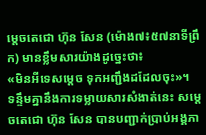ម្តេចតេជោ ហ៊ុន សែន (ម៉ោង៧៖៥៧នាទីព្រឹក) មានខ្លឹមសារយ៉ាងដូច្នេះថា៖
«មិនអីទេសម្តេច ទុកអញ្ជឹងដដែលចុះ»។
ទន្ទឹមគ្នានឹងការទម្លាយសារសំងាត់នេះ សម្តេចតេជោ ហ៊ុន សែន បានបញ្ជាក់ប្រាប់អង្គភា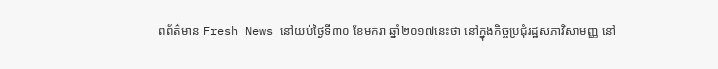ពព័ត៌មាន Fresh News នៅយប់ថ្ងៃទី៣០ ខែមករា ឆ្នាំ២០១៧នេះថា នៅក្នុងកិច្ចប្រជុំរដ្ឋសភាវិសាមញ្ញ នៅ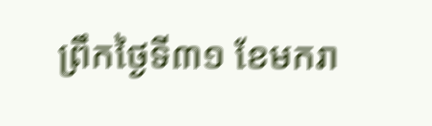ព្រឹកថ្ងៃទី៣១ ខែមករា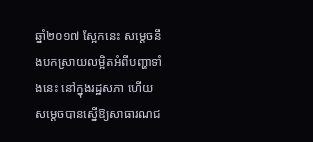ឆ្នាំ២០១៧ ស្អែកនេះ សម្តេចនឹងបកស្រាយលម្អិតអំពីបញ្ហាទាំងនេះ នៅក្នុងរដ្ឋសភា ហើយសម្តេចបានស្នើឱ្យសាធារណជ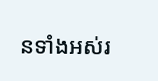នទាំងអស់រ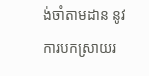ង់ចាំតាមដាន នូវការបកស្រាយរ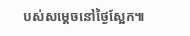បស់សម្តេចនៅថ្ងៃស្អែក៕